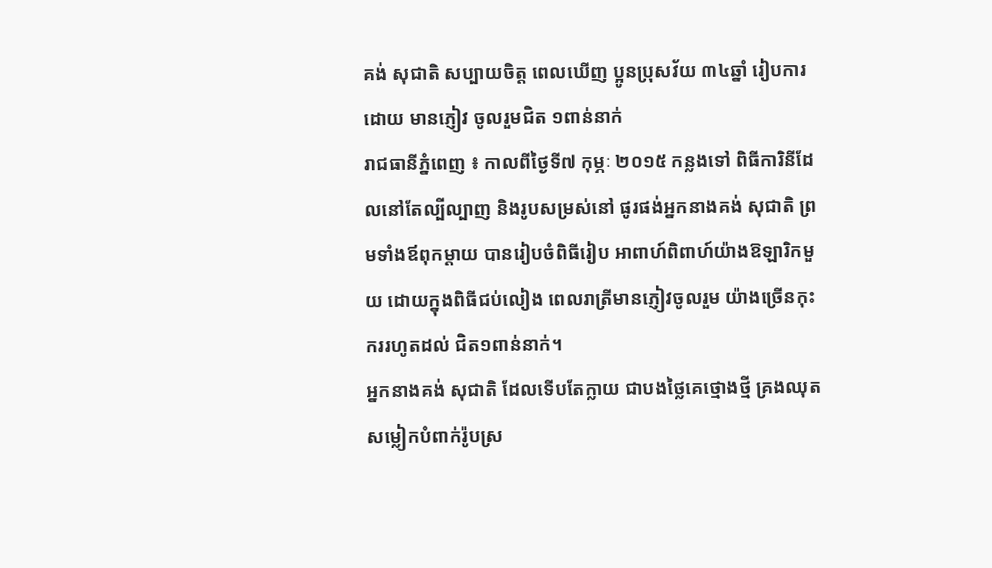គង់ សុជាតិ សប្បាយចិត្ត ពេលឃើញ ប្អូនប្រុសវ័យ ៣៤ឆ្នាំ រៀបការដោយ មានភ្ញៀវ ចូលរួមជិត ១ពាន់នាក់
រាជធានីភ្នំពេញ ៖ កាលពីថ្ងៃទី៧ កុម្ភៈ ២០១៥ កន្លងទៅ ពិធីការិនីដែលនៅតែល្បីល្បាញ និងរូបសម្រស់នៅ ផូរផង់អ្នកនាងគង់ សុជាតិ ព្រមទាំងឪពុកម្តាយ បានរៀបចំពិធីរៀប អាពាហ៍ពិពាហ៍យ៉ាងឱឡារិកមួយ ដោយក្នុងពិធីជប់លៀង ពេលរាត្រីមានភ្ញៀវចូលរួម យ៉ាងច្រើនកុះកររហូតដល់ ជិត១ពាន់នាក់។
អ្នកនាងគង់ សុជាតិ ដែលទើបតែក្លាយ ជាបងថ្លៃគេថ្មោងថ្មី គ្រងឈុតសម្លៀកបំពាក់រ៉ូបស្រ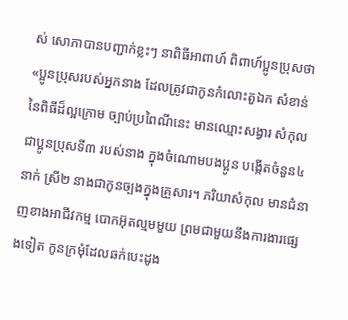ស់ សោភាបានបញ្ជាក់ខ្លះៗ នាពិធីអាពាហ៍ ពិពាហ៍ប្អូនប្រុសថា «ប្អូនប្រុសរបស់អ្នកនាង ដែលត្រូវជាកូនកំលោះតួឯក សំខាន់នៃពិធីដ៏ល្អក្រោម ច្បាប់ប្រពៃណីនេះ មានឈ្មោះសង្វារ សំកុល ជាប្អូនប្រុសទី៣ របស់នាង ក្នុងចំណោមបងប្អូន បង្កើតចំនួន៤នាក់ ស្រី២ នាងជាកូនច្បងក្នុងគ្រួសារ។ ភរិយាសំកុល មានជំនាញខាងអាជីវកម្ម បោកអ៊ុតល្មមមួយ ព្រមជាមួយនឹងការងារផ្សេងទៀត កូនក្រមុំដែលឆក់បេះដូង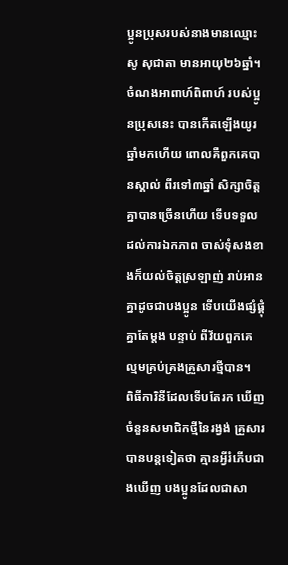ប្អូនប្រុសរបស់នាងមានឈ្មោះសូ សុជាតា មានអាយុ២៦ឆ្នាំ។ ចំណងអាពាហ៍ពិពាហ៍ របស់ប្អូនប្រុសនេះ បានកើតឡើងយូរឆ្នាំមកហើយ ពោលគឺពួកគេបានស្គាល់ ពីរទៅ៣ឆ្នាំ សិក្សាចិត្តគ្នាបានច្រើនហើយ ទើបទទួលដល់ការឯកភាព ចាស់ទុំសងខាងក៏យល់ចិត្តស្រឡាញ់ រាប់អានគ្នាដូចជាបងប្អូន ទើបយើងផ្សំផ្គុំគ្នាតែម្តង បន្ទាប់ ពីវ័យពួកគេ ល្មមគ្រប់គ្រងគ្រួសារថ្មីបាន។
ពិធីការិនីដែលទើបតែរក ឃើញចំនួនសមាជិកថ្មីនៃរង្វង់ គ្រួសារបានបន្តទៀតថា គ្មានអ្វីរំភើបជាងឃើញ បងប្អូនដែលជាសា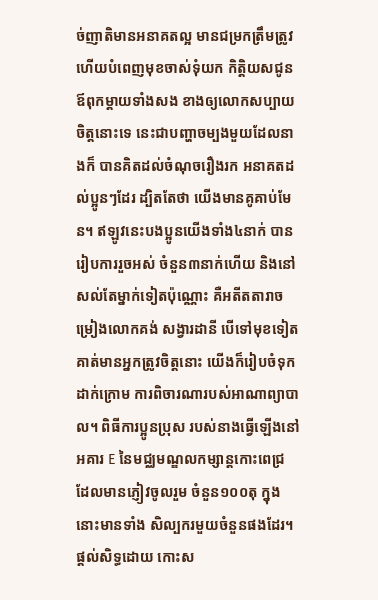ច់ញាតិមានអនាគតល្អ មានជម្រកត្រឹមត្រូវ ហើយបំពេញមុខចាស់ទុំយក កិត្តិយសជូនឪពុកម្តាយទាំងសង ខាងឲ្យលោកសប្បាយចិត្តនោះទេ នេះជាបញ្ហាចម្បងមួយដែលនាងក៏ បានគិតដល់ចំណុចរឿងរក អនាគតដល់ប្អូនៗដែរ ដ្បិតតែថា យើងមានគូគាប់មែន។ ឥឡូវនេះបងប្អូនយើងទាំង៤នាក់ បានរៀបការរួចអស់ ចំនួន៣នាក់ហើយ និងនៅសល់តែម្នាក់ទៀតប៉ុណ្ណោះ គឺអតីតតារាចម្រៀងលោកគង់ សង្វារដានី បើទៅមុខទៀត គាត់មានអ្នកត្រូវចិត្តនោះ យើងក៏រៀបចំទុកដាក់ក្រោម ការពិចារណារបស់អាណាព្យាបាល។ ពិធីការប្អូនប្រុស របស់នាងធ្វើឡើងនៅអគារ E នៃមជ្ឈមណ្ឌលកម្សាន្តកោះពេជ្រ ដែលមានភ្ញៀវចូលរួម ចំនួន១០០តុ ក្នុងនោះមានទាំង សិល្បករមួយចំនួនផងដែរ។
ផ្តល់សិទ្ធដោយ កោះស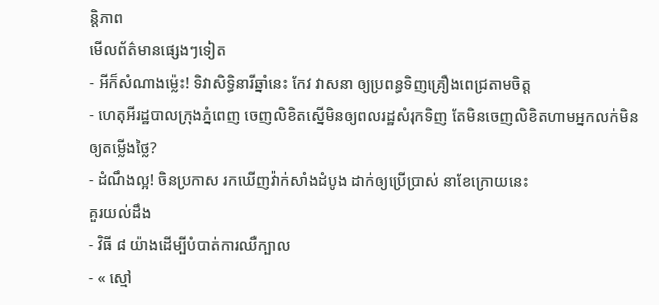ន្តិភាព
មើលព័ត៌មានផ្សេងៗទៀត
- អីក៏សំណាងម្ល៉េះ! ទិវាសិទ្ធិនារីឆ្នាំនេះ កែវ វាសនា ឲ្យប្រពន្ធទិញគ្រឿងពេជ្រតាមចិត្ត
- ហេតុអីរដ្ឋបាលក្រុងភ្នំពេញ ចេញលិខិតស្នើមិនឲ្យពលរដ្ឋសំរុកទិញ តែមិនចេញលិខិតហាមអ្នកលក់មិនឲ្យតម្លើងថ្លៃ?
- ដំណឹងល្អ! ចិនប្រកាស រកឃើញវ៉ាក់សាំងដំបូង ដាក់ឲ្យប្រើប្រាស់ នាខែក្រោយនេះ
គួរយល់ដឹង
- វិធី ៨ យ៉ាងដើម្បីបំបាត់ការឈឺក្បាល
- « ស្មៅ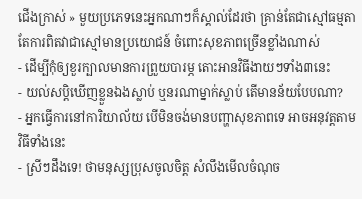ជើងក្រាស់ » មួយប្រភេទនេះអ្នកណាៗក៏ស្គាល់ដែរថា គ្រាន់តែជាស្មៅធម្មតា តែការពិតវាជាស្មៅមានប្រយោជន៍ ចំពោះសុខភាពច្រើនខ្លាំងណាស់
- ដើម្បីកុំឲ្យខួរក្បាលមានការព្រួយបារម្ភ តោះអានវិធីងាយៗទាំង៣នេះ
- យល់សប្តិឃើញខ្លួនឯងស្លាប់ ឬនរណាម្នាក់ស្លាប់ តើមានន័យបែបណា?
- អ្នកធ្វើការនៅការិយាល័យ បើមិនចង់មានបញ្ហាសុខភាពទេ អាចអនុវត្តតាមវិធីទាំងនេះ
- ស្រីៗដឹងទេ! ថាមនុស្សប្រុសចូលចិត្ត សំលឹងមើលចំណុច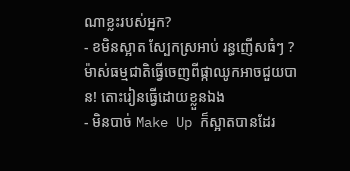ណាខ្លះរបស់អ្នក?
- ខមិនស្អាត ស្បែកស្រអាប់ រន្ធញើសធំៗ ? ម៉ាស់ធម្មជាតិធ្វើចេញពីផ្កាឈូកអាចជួយបាន! តោះរៀនធ្វើដោយខ្លួនឯង
- មិនបាច់ Make Up ក៏ស្អាតបានដែរ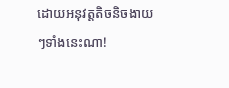ដោយអនុវត្តតិចនិចងាយៗទាំងនេះណា!